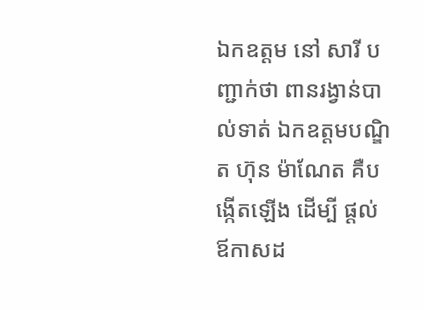ឯកឧត្តម នៅ សារី បញ្ជាក់ថា ពានរង្វាន់បាល់ទាត់ ឯកឧត្តមបណ្ឌិត ហ៊ុន ម៉ាណែត គឺបង្កើតឡើង ដើម្បី ផ្តល់ ឪកាសដ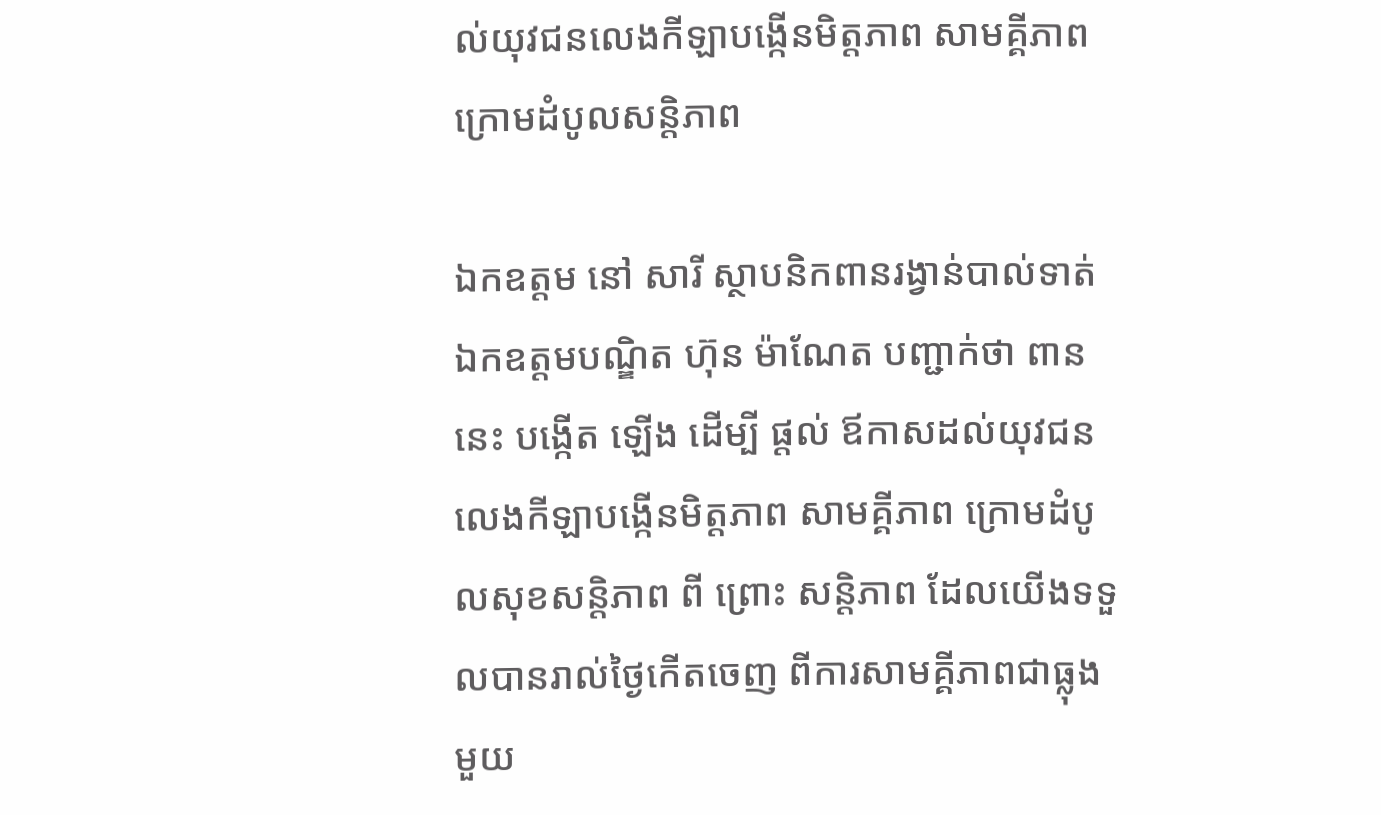ល់យុវជនលេងកីឡាបង្កើនមិត្តភាព សាមគ្គីភាព ក្រោមដំបូលសន្តិភាព

ឯកឧត្តម នៅ សារី ស្ថាបនិកពានរង្វាន់បាល់ទាត់ ឯកឧត្តមបណ្ឌិត ហ៊ុន ម៉ាណែត បញ្ជាក់ថា ពាននេះ បង្កើត ឡើង ដើម្បី ផ្តល់ ឪកាសដល់យុវជនលេងកីឡាបង្កើនមិត្តភាព សាមគ្គីភាព ក្រោមដំបូលសុខសន្តិភាព ពី ព្រោះ សន្តិភាព ដែលយើងទទួលបានរាល់ថ្ងៃកើតចេញ ពីការសាមគ្គីភាពជាធ្លុងមួយ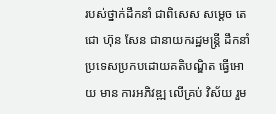របស់ថ្នាក់ដឹកនាំ ជាពិសេស សម្តេច តេជោ ហ៊ុន សែន ជានាយករដ្ឋមន្រ្តី ដឹកនាំប្រទេសប្រកបដោយគតិបណ្ឌិត ធ្វើអោយ មាន ការអភិវឌ្ឍ លើគ្រប់ វិស័យ រួម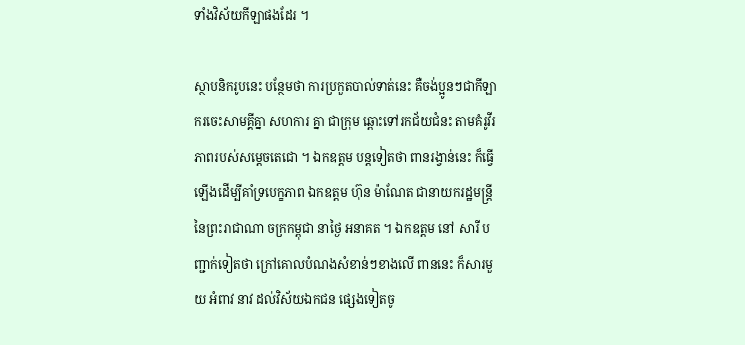ទាំងវិស័យកីឡាផងដែរ ។

ស្ថាបនិករូបនេះ បន្ថែមថា ការប្រកួតបាល់ទាត់នេះ គឺចង់ប្អូនៗជាកីឡាករចេះសាមគ្គីគ្នា សហការ គ្នា ជាក្រុម ឆ្ពោះទៅរកជ័យជំនះ តាមគំរូវីរភាពរបស់សម្តេចតេជោ ។ ឯកឧត្តម បន្តទៀតថា ពានរង្វាន់នេះ ក៏ធ្វើឡើងដើម្បីគាំទ្របេក្ខភាព ឯកឧត្តម ហ៊ុន ម៉ាណែត ជានាយករដ្ឋមន្រ្តី នៃព្រះរាជាណា ចក្រកម្ពុជា នាថ្ងៃ អនាគត ។ ឯកឧត្តម នៅ សារី បញ្ជាក់ទៀតថា ក្រៅគោលបំណងសំខាន់ៗខាងលើ ពាននេះ ក៏សារមួយ អំពាវ នាវ ដល់វិស័យឯកជន ផ្សេងទៀតចូ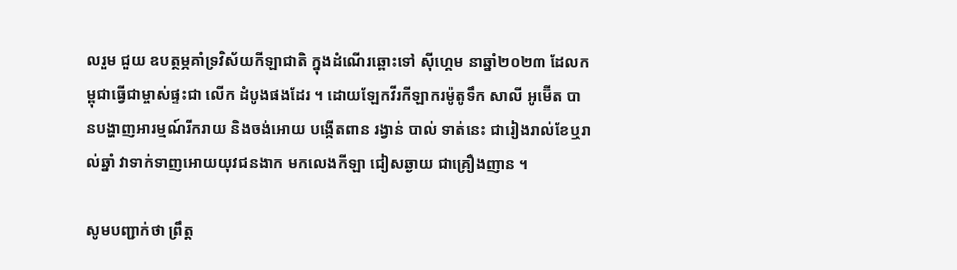លរួម ជួយ ឧបត្ថម្ភគាំទ្រវិស័យកីឡាជាតិ ក្នុងដំណើរឆ្ពោះទៅ ស៊ីហ្គេម នាឆ្នាំ២០២៣ ដែលកម្ពុជាធ្វើជាម្ចាស់ផ្ទះជា លើក ដំបូងផងដែរ ។ ដោយឡែកវីរកីឡាករម៉ូតូទឹក សាលី អូម៊ើត បានបង្ហាញអារម្មណ៍រីករាយ និងចង់អោយ បង្កើតពាន រង្វាន់ បាល់ ទាត់នេះ ជារៀងរាល់ខែឬរាល់ឆ្នាំ វាទាក់ទាញអោយយុវជនងាក មកលេងកីឡា ជៀសឆ្ងាយ ជាគ្រឿងញាន ។

សូមបញ្ជាក់ថា ព្រឹត្ត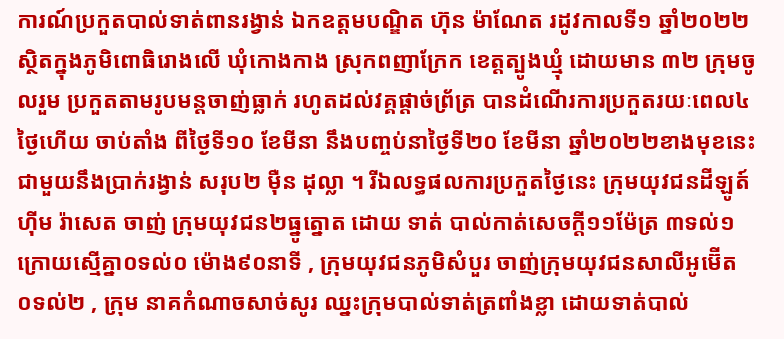ការណ៍ប្រកួតបាល់ទាត់ពានរង្វាន់ ឯកឧត្តមបណ្ឌិត ហ៊ុន ម៉ាណែត រដូវកាលទី១ ឆ្នាំ២០២២ ស្ថិតក្នុងភូមិពោធិរោងលើ ឃុំកោងកាង ស្រុកពញាក្រែក ខេត្តត្បូងឃ្មុំ ដោយមាន ៣២ ក្រុមចូលរួម ប្រកួតតាមរូបមន្តចាញ់ធ្លាក់ រហូតដល់វគ្គផ្តាច់ព្រ័ត្រ បានដំណើរការប្រកួតរយៈពេល៤ថ្ងៃហើយ ចាប់តាំង ពីថ្ងៃទី១០ ខែមីនា នឹងបញ្ចប់នាថ្ងៃទី២០ ខែមីនា ឆ្នាំ២០២២ខាងមុខនេះ ជាមួយនឹងប្រាក់រង្វាន់ សរុប២ ម៉ឺន ដុល្លា ។ រីឯលទ្ធផលការប្រកួតថ្ងៃនេះ ក្រុមយុវជនដីឡូត៍ ហ៊ីម រ៉ាសេត ចាញ់ ក្រុមយុវជន២ធ្នូត្នោត ដោយ ទាត់ បាល់កាត់សេចក្តី១១ម៉ែត្រ ៣ទល់១ ក្រោយស្មើគ្នា០ទល់០ ម៉ោង៩០នាទី , ក្រុមយុវជនភូមិសំបួរ ចាញ់ក្រុមយុវជនសាលីអូម៊ើត ០ទល់២ , ក្រុម នាគកំណាចសាច់សូរ ឈ្នះក្រុមបាល់ទាត់ត្រពាំងខ្លា ដោយទាត់បាល់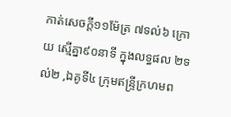កាត់សេចក្តី១១ម៉ែត្រ ៧ទល់៦ ក្រោយ ស្មើគ្នា៩០នាទី ក្នុងលទ្ធផល ២ទល់២ ,ឯគូទី៤ ក្រុមឥន្រ្ទីក្រហមព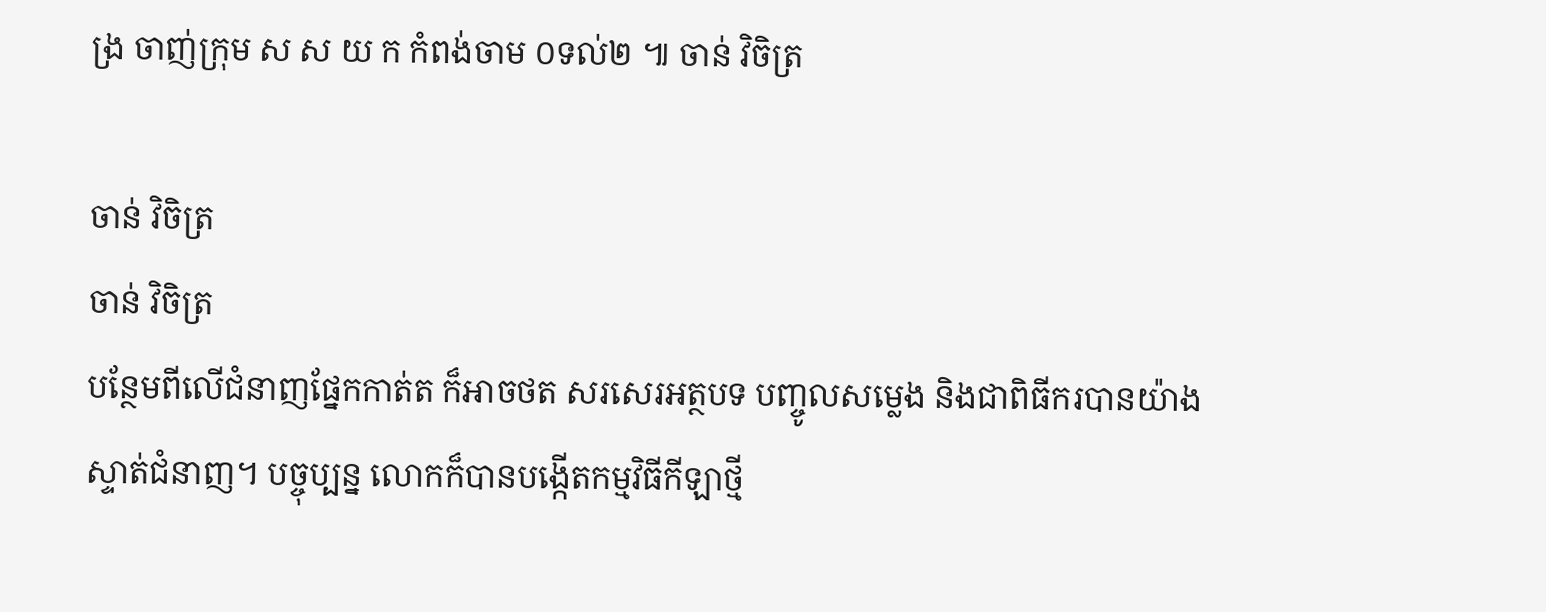ង្រ ចាញ់ក្រុម ស ស យ ក កំពង់ចាម ០ទល់២ ៕ ចាន់ វិចិត្រ

ចាន់ វិចិត្រ
ចាន់ វិចិត្រ
បន្ថែមពីលើជំនាញផ្នែកកាត់ត ក៏អាចថត សរសេរអត្ថបទ បញ្ចូលសម្លេង និងជាពិធីករបានយ៉ាងស្ទាត់ជំនាញ។ បច្ចុប្បន្ន លោកក៏បានបង្កើតកម្មវិធីកីឡាថ្មី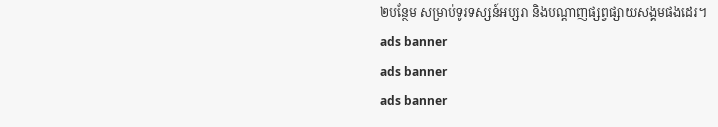២បន្ថែម សម្រាប់ទូរទស្សន៍អប្សរា និងបណ្តាញផ្សព្វផ្សាយសង្គមផងដេរ។
ads banner
ads banner
ads banner